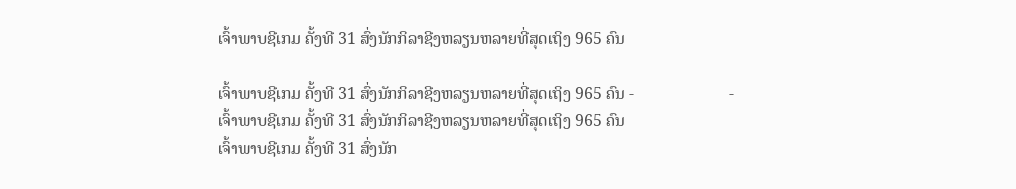ເຈົ້າພາບຊີເກມ ຄັ້ງທີ 31 ສົ່ງນັກກິລາຊີງຫລຽນຫລາຍທີ່ສຸດເຖິງ 965 ຄົນ

ເຈົ້າພາບຊີເກມ ຄັ້ງທີ 31 ສົ່ງນັກກິລາຊີງຫລຽນຫລາຍທີ່ສຸດເຖິງ 965 ຄົນ -                       - ເຈົ້າພາບຊີເກມ ຄັ້ງທີ 31 ສົ່ງນັກກິລາຊີງຫລຽນຫລາຍທີ່ສຸດເຖິງ 965 ຄົນ
ເຈົ້າພາບຊີເກມ ຄັ້ງທີ 31 ສົ່ງນັກ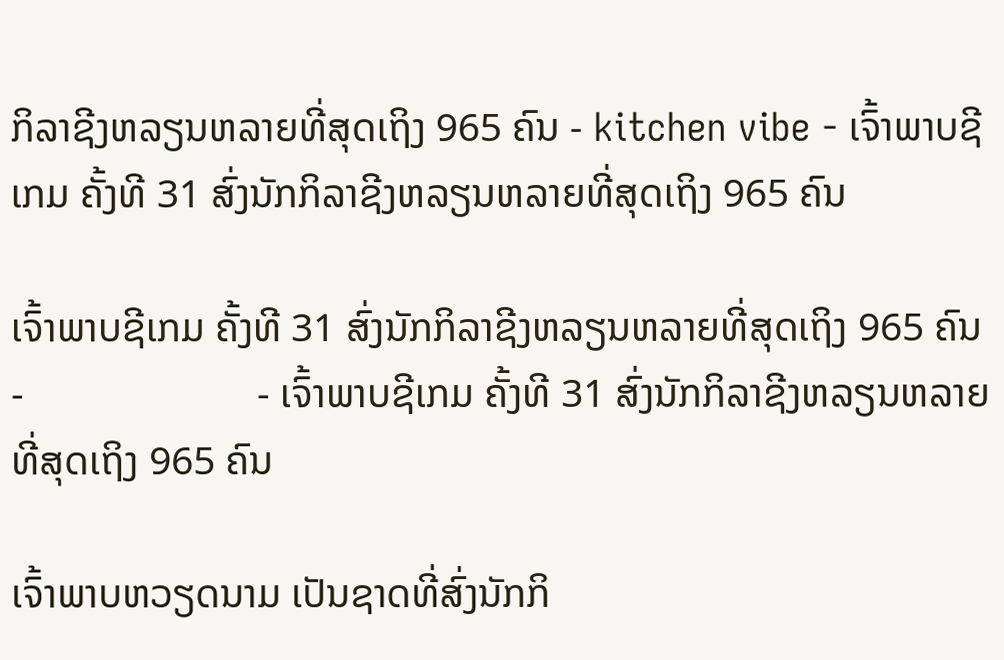ກິລາຊີງຫລຽນຫລາຍທີ່ສຸດເຖິງ 965 ຄົນ - kitchen vibe - ເຈົ້າພາບຊີເກມ ຄັ້ງທີ 31 ສົ່ງນັກກິລາຊີງຫລຽນຫລາຍທີ່ສຸດເຖິງ 965 ຄົນ

ເຈົ້າພາບຊີເກມ ຄັ້ງທີ 31 ສົ່ງນັກກິລາຊີງຫລຽນຫລາຍທີ່ສຸດເຖິງ 965 ຄົນ -                       - ເຈົ້າພາບຊີເກມ ຄັ້ງທີ 31 ສົ່ງນັກກິລາຊີງຫລຽນຫລາຍທີ່ສຸດເຖິງ 965 ຄົນ

ເຈົ້າພາບຫວຽດນາມ ເປັນຊາດທີ່ສົ່ງນັກກິ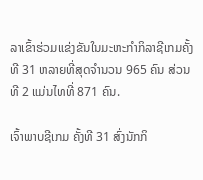ລາເຂົ້າຮ່ວມແຂ່ງຂັນໃນມະຫະກຳກິລາຊີເກມຄັ້ງທີ 31 ຫລາຍທີ່ສຸດຈຳນວນ 965 ຄົນ ສ່ວນທີ 2 ແມ່ນໄທທີ່ 871 ຄົນ.

ເຈົ້າພາບຊີເກມ ຄັ້ງທີ 31 ສົ່ງນັກກິ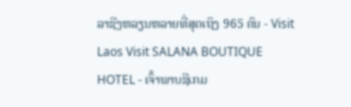ລາຊີງຫລຽນຫລາຍທີ່ສຸດເຖິງ 965 ຄົນ - Visit Laos Visit SALANA BOUTIQUE HOTEL - ເຈົ້າພາບຊີເກມ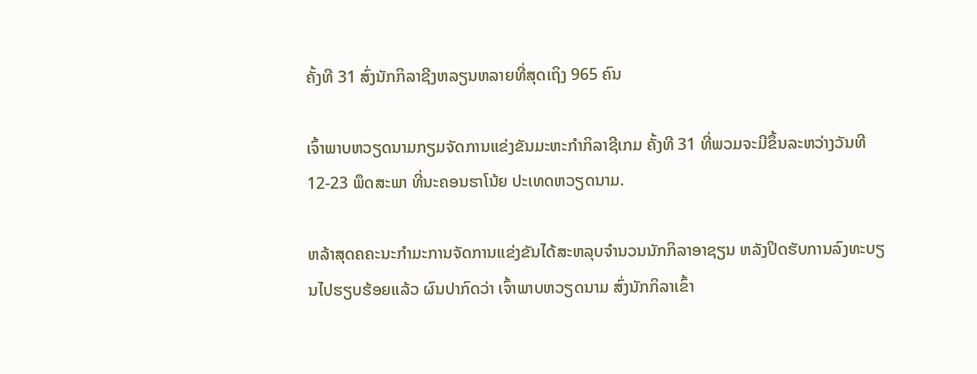ຄັ້ງທີ 31 ສົ່ງນັກກິລາຊີງຫລຽນຫລາຍທີ່ສຸດເຖິງ 965 ຄົນ

ເຈົ້າພາບຫວຽດນາມກຽມຈັດການແຂ່ງຂັນມະຫະກຳກິລາຊີເກມ ຄັ້ງທີ 31 ທີ່ພວມຈະມີຂຶ້ນລະຫວ່າງວັນທີ 12-23 ພຶດສະພາ ທີ່ນະຄອນຮາໂນ້ຍ ປະເທດຫວຽດນາມ.

ຫລ້າສຸດຄຄະນະກຳມະການຈັດການແຂ່ງຂັນໄດ້ສະຫລຸບຈຳນວນນັກກິລາອາຊຽນ ຫລັງປິດຮັບການລົງທະບຽນໄປຮຽບຮ້ອຍແລ້ວ ຜົນປາກົດວ່າ ເຈົ້າພາບຫວຽດນາມ ສົ່ງນັກກິລາເຂົ້າ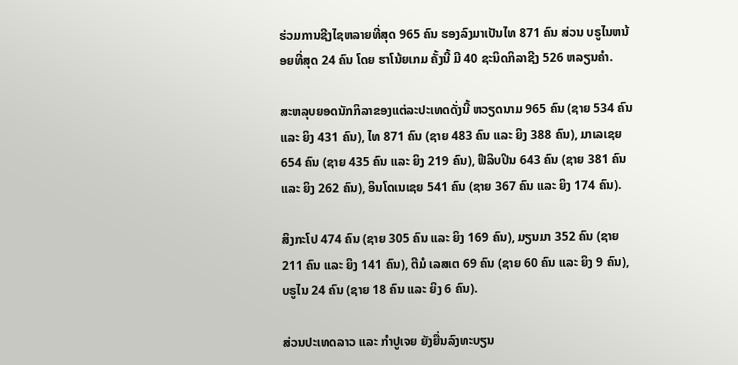ຮ່ວມການຊີງໄຊຫລາຍທີ່ສຸດ 965 ຄົນ ຮອງລົງມາເປັນໄທ 871 ຄົນ ສ່ວນ ບຣູໄນຫນ້ອຍທີ່ສຸດ 24 ຄົນ ໂດຍ ຮາໂນ້ຍເກມ ຄັ້ງນີ້ ມີ 40 ຊະນິດກິລາຊີງ 526 ຫລຽນຄຳ.

ສະຫລຸບຍອດນັກກິລາຂອງແຕ່ລະປະເທດດັ່ງນີ້ ຫວຽດນາມ 965 ຄົນ (ຊາຍ 534 ຄົນ ແລະ ຍິງ 431 ຄົນ), ໄທ 871 ຄົນ (ຊາຍ 483 ຄົນ ແລະ ຍິງ 388 ຄົນ), ມາເລເຊຍ 654 ຄົນ (ຊາຍ 435 ຄົນ ແລະ ຍິງ 219 ຄົນ), ຟີລິບປິນ 643 ຄົນ (ຊາຍ 381 ຄົນ ແລະ ຍິງ 262 ຄົນ), ອິນໂດເນເຊຍ 541 ຄົນ (ຊາຍ 367 ຄົນ ແລະ ຍິງ 174 ຄົນ).

ສິງກະໂປ 474 ຄົນ (ຊາຍ 305 ຄົນ ແລະ ຍິງ 169 ຄົນ), ມຽນມາ 352 ຄົນ (ຊາຍ 211 ຄົນ ແລະ ຍິງ 141 ຄົນ), ຕີມໍ ເລສເຕ 69 ຄົນ (ຊາຍ 60 ຄົນ ແລະ ຍິງ 9 ຄົນ), ບຣູໄນ 24 ຄົນ (ຊາຍ 18 ຄົນ ແລະ ຍິງ 6 ຄົນ).

ສ່ວນປະເທດລາວ ແລະ ກຳປູເຈຍ ຍັງຍື່ນລົງທະບຽນ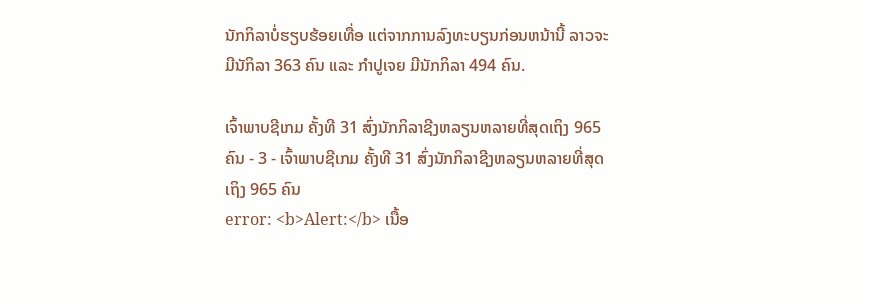ນັກກິລາບໍ່ຮຽບຮ້ອຍເທື່ອ ແຕ່ຈາກການລົງທະບຽນກ່ອນຫນ້ານີ້ ລາວຈະມີນັກິລາ 363 ຄົນ ແລະ ກຳປູເຈຍ ມີນັກກິລາ 494 ຄົນ.

ເຈົ້າພາບຊີເກມ ຄັ້ງທີ 31 ສົ່ງນັກກິລາຊີງຫລຽນຫລາຍທີ່ສຸດເຖິງ 965 ຄົນ - 3 - ເຈົ້າພາບຊີເກມ ຄັ້ງທີ 31 ສົ່ງນັກກິລາຊີງຫລຽນຫລາຍທີ່ສຸດເຖິງ 965 ຄົນ
error: <b>Alert:</b> ເນື້ອ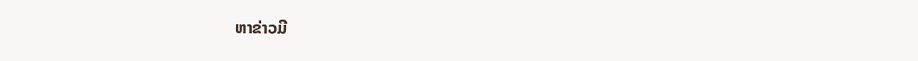ຫາຂ່າວມີ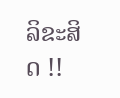ລິຂະສິດ !!